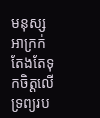មនុស្សអាក្រក់តែងតែទុកចិត្តលើទ្រព្យរប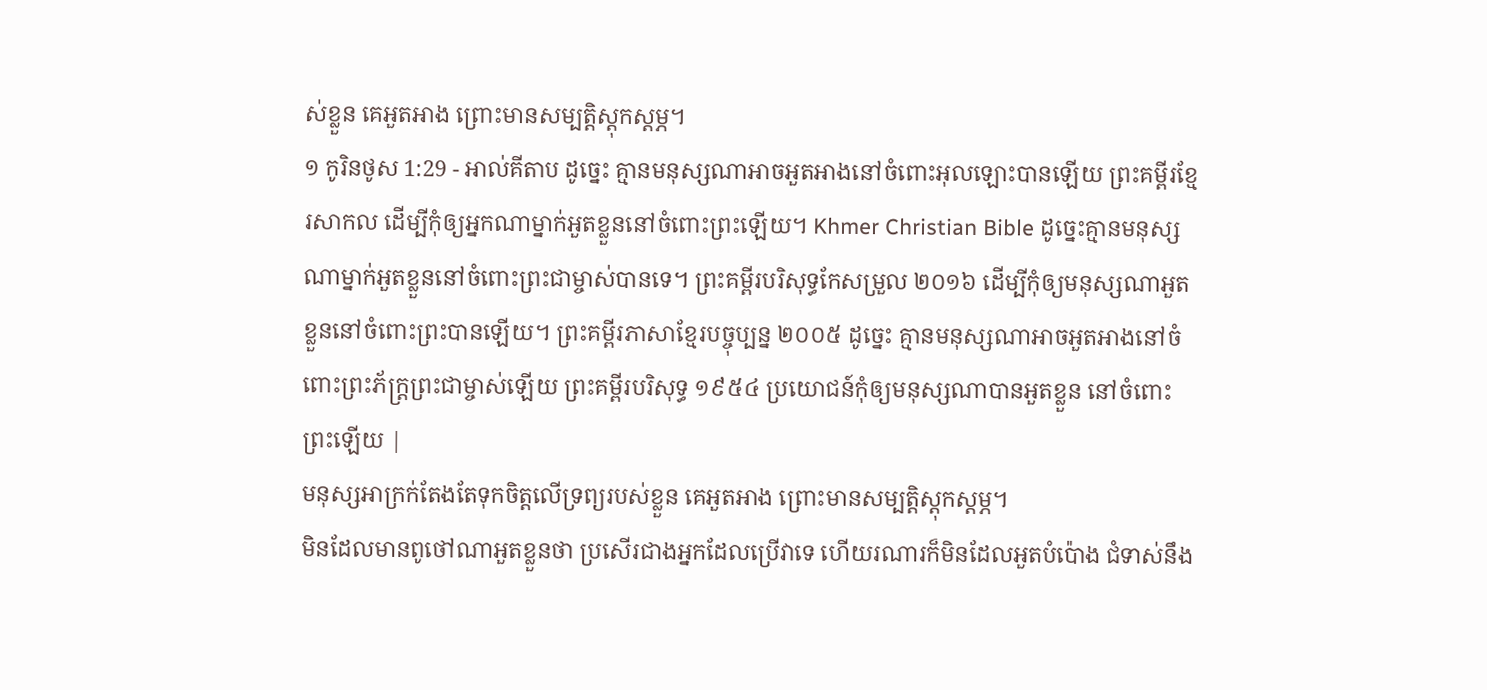ស់ខ្លួន គេអួតអាង ព្រោះមានសម្បត្តិស្ដុកស្ដម្ភ។
១ កូរិនថូស 1:29 - អាល់គីតាប ដូច្នេះ គ្មានមនុស្សណាអាចអួតអាងនៅចំពោះអុលឡោះបានឡើយ ព្រះគម្ពីរខ្មែរសាកល ដើម្បីកុំឲ្យអ្នកណាម្នាក់អួតខ្លួននៅចំពោះព្រះឡើយ។ Khmer Christian Bible ដូច្នេះគ្មានមនុស្សណាម្នាក់អួតខ្លួននៅចំពោះព្រះជាម្ចាស់បានទេ។ ព្រះគម្ពីរបរិសុទ្ធកែសម្រួល ២០១៦ ដើម្បីកុំឲ្យមនុស្សណាអួតខ្លួននៅចំពោះព្រះបានឡើយ។ ព្រះគម្ពីរភាសាខ្មែរបច្ចុប្បន្ន ២០០៥ ដូច្នេះ គ្មានមនុស្សណាអាចអួតអាងនៅចំពោះព្រះភ័ក្ត្រព្រះជាម្ចាស់ឡើយ ព្រះគម្ពីរបរិសុទ្ធ ១៩៥៤ ប្រយោជន៍កុំឲ្យមនុស្សណាបានអួតខ្លួន នៅចំពោះព្រះឡើយ |
មនុស្សអាក្រក់តែងតែទុកចិត្តលើទ្រព្យរបស់ខ្លួន គេអួតអាង ព្រោះមានសម្បត្តិស្ដុកស្ដម្ភ។
មិនដែលមានពូថៅណាអួតខ្លួនថា ប្រសើរជាងអ្នកដែលប្រើវាទេ ហើយរណារក៏មិនដែលអួតបំប៉ោង ជំទាស់នឹង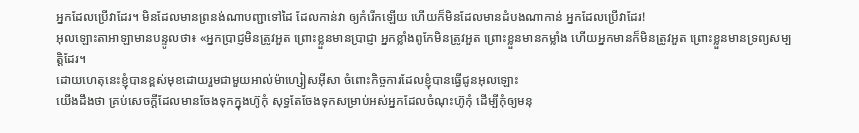អ្នកដែលប្រើវាដែរ។ មិនដែលមានព្រនង់ណាបញ្ជាទៅដៃ ដែលកាន់វា ឲ្យកំរើកឡើយ ហើយក៏មិនដែលមានដំបងណាកាន់ អ្នកដែលប្រើវាដែរ!
អុលឡោះតាអាឡាមានបន្ទូលថា៖ «អ្នកប្រាជ្ញមិនត្រូវអួត ព្រោះខ្លួនមានប្រាជ្ញា អ្នកខ្លាំងពូកែមិនត្រូវអួត ព្រោះខ្លួនមានកម្លាំង ហើយអ្នកមានក៏មិនត្រូវអួត ព្រោះខ្លួនមានទ្រព្យសម្បត្តិដែរ។
ដោយហេតុនេះខ្ញុំបានខ្ពស់មុខដោយរួមជាមួយអាល់ម៉ាហ្សៀសអ៊ីសា ចំពោះកិច្ចការដែលខ្ញុំបានធ្វើជូនអុលឡោះ
យើងដឹងថា គ្រប់សេចក្ដីដែលមានចែងទុកក្នុងហ៊ូកុំ សុទ្ធតែចែងទុកសម្រាប់អស់អ្នកដែលចំណុះហ៊ូកុំ ដើម្បីកុំឲ្យមនុ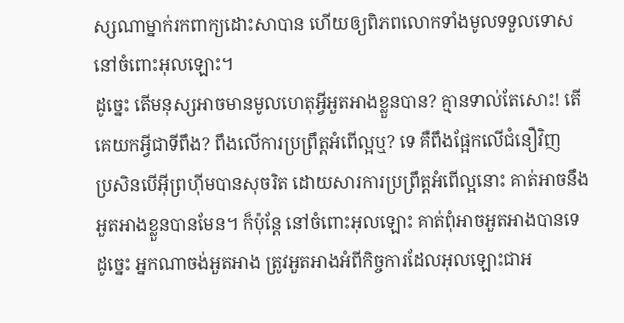ស្សណាម្នាក់រកពាក្យដោះសាបាន ហើយឲ្យពិភពលោកទាំងមូលទទួលទោស នៅចំពោះអុលឡោះ។
ដូច្នេះ តើមនុស្សអាចមានមូលហេតុអ្វីអួតអាងខ្លួនបាន? គ្មានទាល់តែសោះ! តើគេយកអ្វីជាទីពឹង? ពឹងលើការប្រព្រឹត្ដអំពើល្អឬ? ទេ គឺពឹងផ្អែកលើជំនឿវិញ
ប្រសិនបើអ៊ីព្រហ៊ីមបានសុចរិត ដោយសារការប្រព្រឹត្ដអំពើល្អនោះ គាត់អាចនឹងអួតអាងខ្លួនបានមែន។ ក៏ប៉ុន្ដែ នៅចំពោះអុលឡោះ គាត់ពុំអាចអួតអាងបានទេ
ដូច្នេះ អ្នកណាចង់អួតអាង ត្រូវអួតអាងអំពីកិច្ចការដែលអុលឡោះជាអ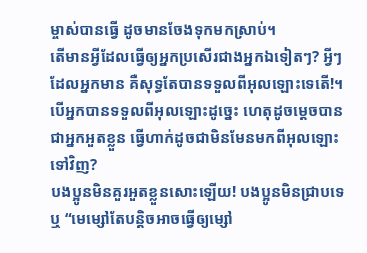ម្ចាស់បានធ្វើ ដូចមានចែងទុកមកស្រាប់។
តើមានអ្វីដែលធ្វើឲ្យអ្នកប្រសើរជាងអ្នកឯទៀតៗ? អ្វីៗដែលអ្នកមាន គឺសុទ្ធតែបានទទួលពីអុលឡោះទេតើ!។ បើអ្នកបានទទួលពីអុលឡោះដូច្នេះ ហេតុដូចម្ដេចបានជាអ្នកអួតខ្លួន ធ្វើហាក់ដូចជាមិនមែនមកពីអុលឡោះទៅវិញ?
បងប្អូនមិនគួរអួតខ្លួនសោះឡើយ! បងប្អូនមិនជ្រាបទេឬ “មេម្សៅតែបន្ដិចអាចធ្វើឲ្យម្សៅ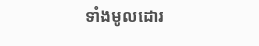ទាំងមូលដោរ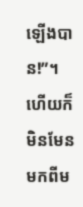ឡើងបាន!”។
ហើយក៏មិនមែនមកពីម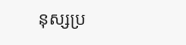នុស្សប្រ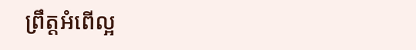ព្រឹត្ដអំពើល្អ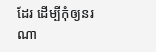ដែរ ដើម្បីកុំឲ្យនរណា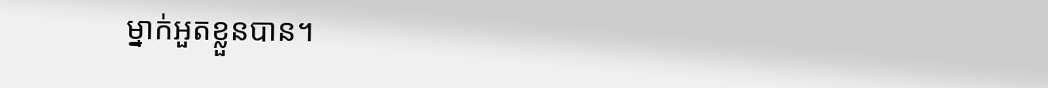ម្នាក់អួតខ្លួនបាន។